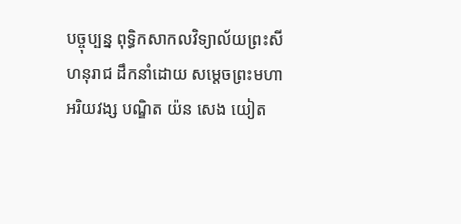បច្ចុប្បន្ន ពុទ្ធិកសាកលវិទ្យាល័យព្រះសីហនុរាជ ដឹកនាំដោយ សម្តេចព្រះមហាអរិយវង្ស បណ្ឌិត យ៉ន សេង យៀត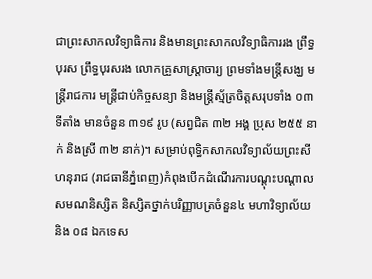ជាព្រះសាកលវិទ្យាធិការ និងមានព្រះសាកលវិទ្យាធិការរង ព្រឹទ្ធ បុរស ព្រឹទ្ធបុរសរង លោកគ្រួសាស្ត្រាចារ្យ ព្រមទាំងមន្ត្រីសង្ឃ មន្ត្រីរាជការ មន្ត្រីជាប់កិច្ចសន្យា និងមន្ត្រីស្ម័ត្រចិត្តសរុបទាំង ០៣ ទីតាំង មានចំនួន ៣១៩ រូប (សព្វជិត ៣២ អង្គ ប្រុស ២៥៥ នាក់ និងស្រី ៣២ នាក់)។ សម្រាប់ពុទ្ធិកសាកលវិទ្យាល័យព្រះសីហនុរាជ (រាជធានីភ្នំពេញ)កំពុងបើកដំណើរការបណ្តុះបណ្តាល សមណនិស្សិត និស្សិតថ្នាក់បរិញ្ញាបត្រចំនួន៤ មហាវិទ្យាល័យ និង ០៨ ឯកទេស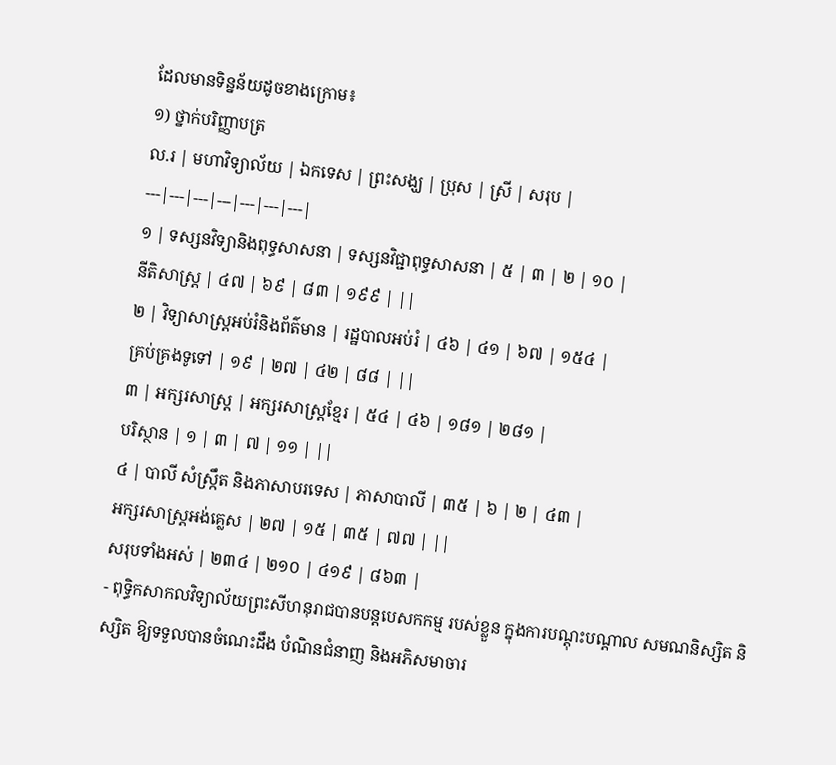ដែលមានទិន្នន័យដូចខាងក្រោម៖
១) ថ្នាក់បរិញ្ញាបត្រ
ល.រ | មហាវិទ្យាល័យ | ឯកទេស | ព្រះសង្ឃ | ប្រុស | ស្រី | សរុប |
---|---|---|---|---|---|---|
១ | ទស្សនវិទ្យានិងពុទ្ធសាសនា | ទស្សនវិជ្ជាពុទ្ធសាសនា | ៥ | ៣ | ២ | ១០ |
នីតិសាស្ត្រ | ៤៧ | ៦៩ | ៨៣ | ១៩៩ | ||
២ | វិទ្យាសាស្ត្រអប់រំនិងព័ត៌មាន | រដ្ឋបាលអប់រំ | ៤៦ | ៤១ | ៦៧ | ១៥៤ |
គ្រប់គ្រងទូទៅ | ១៩ | ២៧ | ៤២ | ៨៨ | ||
៣ | អក្សរសាស្ត្រ | អក្សរសាស្ត្រខ្មែរ | ៥៤ | ៤៦ | ១៨១ | ២៨១ |
បរិស្ថាន | ១ | ៣ | ៧ | ១១ | ||
៤ | បាលី សំស្ក្រឹត និងភាសាបរទេស | ភាសាបាលី | ៣៥ | ៦ | ២ | ៤៣ |
អក្សរសាស្ត្រអង់គ្លេស | ២៧ | ១៥ | ៣៥ | ៧៧ | ||
សរុបទាំងអស់ | ២៣៤ | ២១០ | ៤១៩ | ៨៦៣ |
- ពុទ្ធិកសាកលវិទ្យាល័យព្រះសីហនុរាជបានបន្តបេសកកម្ម របស់ខ្លួន ក្នុងការបណ្តុះបណ្តាល សមណនិស្សិត និស្សិត ឱ្យទទួលបានចំណេះដឹង បំណិនជំនាញ និងអភិសមាចារ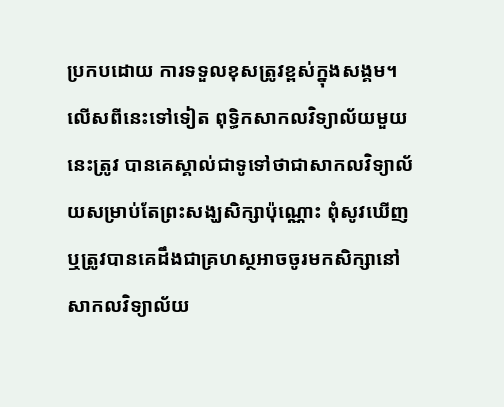ប្រកបដោយ ការទទួលខុសត្រូវខ្ពស់ក្នុងសង្គម។ លើសពីនេះទៅទៀត ពុទ្ធិកសាកលវិទ្យាល័យមួយនេះត្រូវ បានគេស្គាល់ជាទូទៅថាជាសាកលវិទ្យាល័យសម្រាប់តែព្រះសង្ឃសិក្សាប៉ុណ្ណោះ ពុំសូវឃើញ ឬត្រូវបានគេដឹងជាគ្រហស្ថអាចចូរមកសិក្សានៅសាកលវិទ្យាល័យ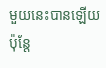មួយនេះបានឡើយ ប៉ុន្តែ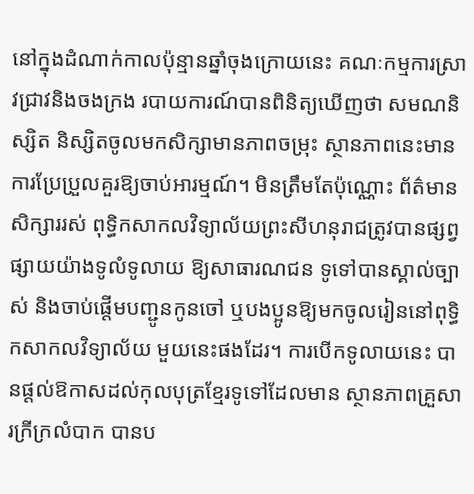នៅក្នុងដំណាក់កាលប៉ុន្មានឆ្នាំចុងក្រោយនេះ គណៈកម្មការស្រាវជ្រាវនិងចងក្រង របាយការណ៍បានពិនិត្យឃើញថា សមណនិស្សិត និស្សិតចូលមកសិក្សាមានភាពចម្រុះ ស្ថានភាពនេះមានការប្រែប្រួលគួរឱ្យចាប់អារម្មណ៍។ មិនត្រឹមតែប៉ុណ្ណោះ ព័ត៌មានសិក្សាររស់ ពុទ្ធិកសាកលវិទ្យាល័យព្រះសីហនុរាជត្រូវបានផ្សព្វផ្សាយយ៉ាងទូលំទូលាយ ឱ្យសាធារណជន ទូទៅបានស្គាល់ច្បាស់ និងចាប់ផ្តើមបញ្ជូនកូនចៅ ឬបងប្អូនឱ្យមកចូលរៀននៅពុទ្ធិកសាកលវិទ្យាល័យ មួយនេះផងដែរ។ ការបើកទូលាយនេះ បានផ្តល់ឱកាសដល់កុលបុត្រខ្មែរទូទៅដែលមាន ស្ថានភាពគ្រួសារក្រីក្រលំបាក បានប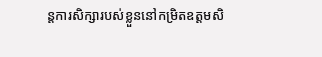ន្តការសិក្សារបស់ខ្លួននៅកម្រិតឧត្តមសិ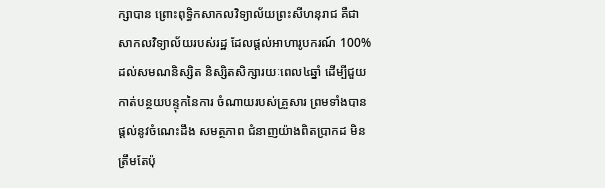ក្សាបាន ព្រោះពុទ្ធិកសាកលវិទ្យាល័យព្រះសីហនុរាជ គឺជាសាកលវិទ្យាល័យរបស់រដ្ឋ ដែលផ្តល់អាហារូបករណ៍ 100%ដល់សមណនិស្សិត និស្សិតសិក្សារយៈពេល៤ឆ្នាំ ដើម្បីជួយកាត់បន្ថយបន្ទុកនៃការ ចំណាយរបស់គ្រួសារ ព្រមទាំងបានផ្តល់នូវចំណេះដឹង សមត្ថភាព ជំនាញយ៉ាងពិតប្រាកដ មិនត្រឹមតែប៉ុ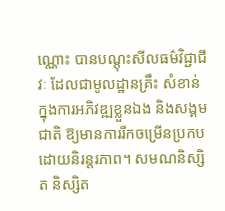ណ្ណោះ បានបណ្តុះសីលធម៌វិជ្ជាជីវៈ ដែលជាមូលដ្ឋានគ្រឹះ សំខាន់ក្នុងការអភិវឌ្ឍខ្លួនឯង និងសង្គមជាតិ ឱ្យមានការរីកចម្រើនប្រកបដោយនិរន្តរភាព។ សមណនិស្សិត និស្សិត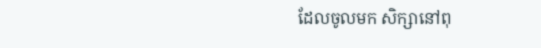ដែលចូលមក សិក្សានៅពុ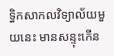ទ្ធិកសាកលវិទ្យាល័យមួយនេះ មានសន្ទុះកើន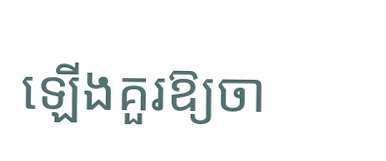ឡើងគួរឱ្យចា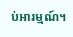ប់អារម្មណ៍។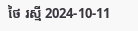ថៃ រស្មី 2024-10-11